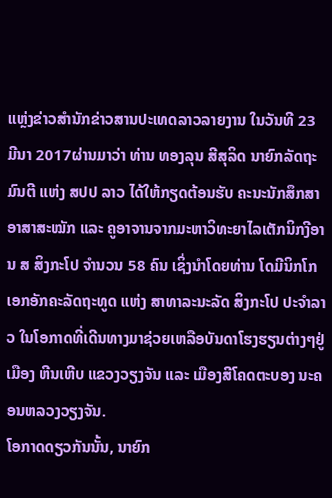ແຫຼ່ງຂ່າວສຳນັກຂ່າວສານປະເທດລາວລາຍງານ ໃນວັນທີ 23 ມີນາ 2017ຜ່ານມາວ່າ ທ່ານ ທອງລຸນ ສີສຸລິດ ນາຍົກລັດຖະມົນຕີ ແຫ່ງ ສປປ ລາວ ໄດ້ໃຫ້ກຽດຕ້ອນຮັບ ຄະນະນັກສຶກສາອາສາສະໝັກ ແລະ ຄູອາຈານຈາກມະຫາວິທະຍາໄລເຕັກນິກງີອານ ສ ສິງກະໂປ ຈໍານວນ 58 ຄົນ ເຊິ່ງນໍາໂດຍທ່ານ ໂດມີນິກໂກ ເອກອັກຄະລັດຖະທູດ ແຫ່ງ ສາທາລະນະລັດ ສິງກະໂປ ປະຈໍາລາວ ໃນໂອກາດທີ່ເດີນທາງມາຊ່ວຍເຫລືອບັນດາໂຮງຮຽນຕ່າງໆຢູ່ເມືອງ ຫີນເຫີບ ແຂວງວຽງຈັນ ແລະ ເມືອງສີໂຄດຕະບອງ ນະຄອນຫລວງວຽງຈັນ.
ໂອກາດດຽວກັນນັ້ນ, ນາຍົກ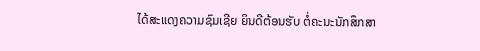ໄດ້ສະແດງຄວາມຊົມເຊີຍ ຍິນດີຕ້ອນຮັບ ຕໍ່ຄະນະນັກສຶກສາ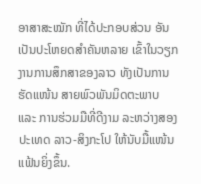ອາສາສະໝັກ ທີ່ໄດ້ປະກອບສ່ວນ ອັນເປັນປະໂຫຍດສໍາຄັນຫລາຍ ເຂົ້າໃນວຽກງານການສຶກສາຂອງລາວ ທັງເປັນການຮັດແໜ້ນ ສາຍພົວພັນມິດຕະພາບ ແລະ ການຮ່ວມມືທີ່ດີງາມ ລະຫວ່າງສອງປະເທດ ລາວ-ສິງກະໂປ ໃຫ້ນັບມື້ແໜ້ນແຟ້ນຍິ່ງຂຶ້ນ.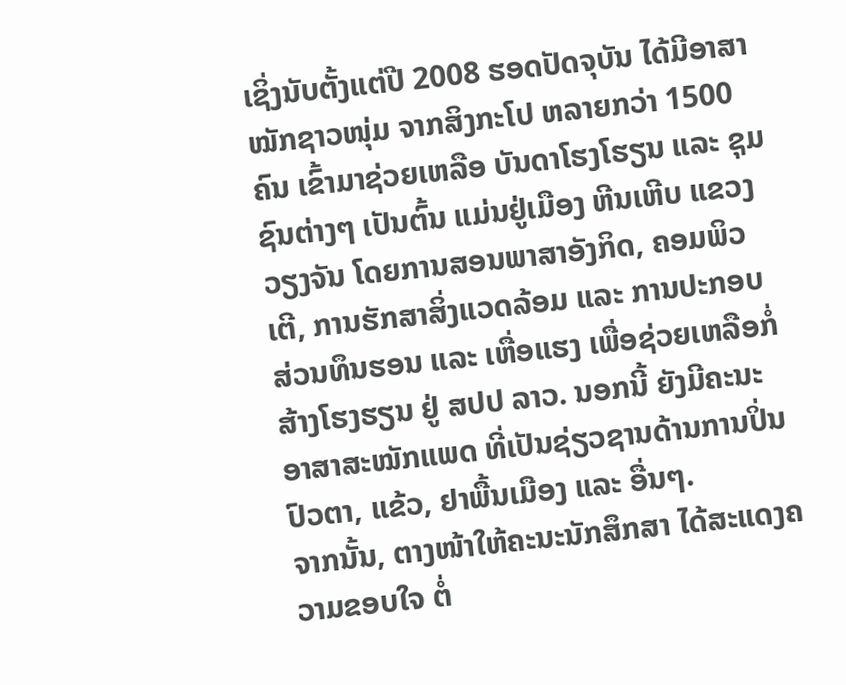ເຊິ່ງນັບຕັ້ງແຕ່ປີ 2008 ຮອດປັດຈຸບັນ ໄດ້ມີອາສາໝັກຊາວໜຸ່ມ ຈາກສິງກະໂປ ຫລາຍກວ່າ 1500 ຄົນ ເຂົ້າມາຊ່ວຍເຫລືອ ບັນດາໂຮງໂຮຽນ ແລະ ຊຸມຊົນຕ່າງໆ ເປັນຕົ້ນ ແມ່ນຢູ່ເມືອງ ຫີນເຫີບ ແຂວງວຽງຈັນ ໂດຍການສອນພາສາອັງກິດ, ຄອມພິວເຕີ, ການຮັກສາສິ່ງແວດລ້ອມ ແລະ ການປະກອບສ່ວນທຶນຮອນ ແລະ ເຫື່ອແຮງ ເພື່ອຊ່ວຍເຫລືອກໍ່ສ້າງໂຮງຮຽນ ຢູ່ ສປປ ລາວ. ນອກນີ້ ຍັງມີຄະນະອາສາສະໝັກແພດ ທີ່ເປັນຊ່ຽວຊານດ້ານການປິ່ນປົວຕາ, ແຂ້ວ, ຢາພື້ນເມືອງ ແລະ ອື່ນໆ.
ຈາກນັ້ນ, ຕາງໜ້າໃຫ້ຄະນະນັກສຶກສາ ໄດ້ສະແດງຄວາມຂອບໃຈ ຕໍ່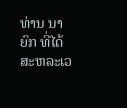ທ່ານ ນາຍົກ ທີ່ໄດ້ສະຫລະເວ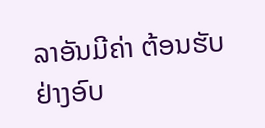ລາອັນມີຄ່າ ຕ້ອນຮັບຢ່າງອົບ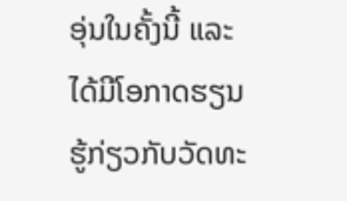ອຸ່ນໃນຄັ້ງນີ້ ແລະ ໄດ້ມີໂອກາດຮຽນຮູ້ກ່ຽວກັບວັດທະ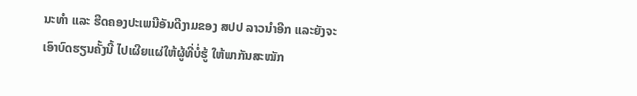ນະທໍາ ແລະ ຮີດຄອງປະເພນີອັນດີງາມຂອງ ສປປ ລາວນຳອີກ ແລະຍັງຈະເອົາບົດຮຽນຄັ້ງນີ້ ໄປເຜີຍແຜ່ໃຫ້ຜູ້ທີ່ບໍ່ຮູ້ ໃຫ້ພາກັນສະໝັກ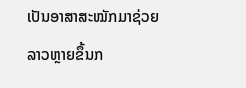ເປັນອາສາສະໝັກມາຊ່ວຍລາວຫຼາຍຂຶ້ນກ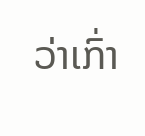ວ່າເກົ່າ